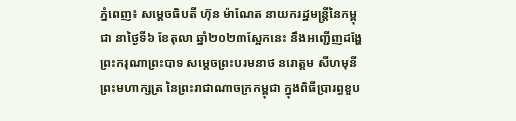ភ្នំពេញ៖ សម្តេចធិបតី ហ៊ុន ម៉ាណែត នាយករដ្ឋមន្ត្រីនៃកម្ពុជា នាថ្ងៃទី៦ ខែតុលា ឆ្នាំ២០២៣ស្អែកនេះ នឹងអញ្ជើញដង្ហែ ព្រះករុណាព្រះបាទ សម្តេចព្រះបរមនាថ នរោត្តម សីហមុនី ព្រះមហាក្សត្រ នៃព្រះរាជាណាចក្រកម្ពុជា ក្នុងពិធីប្រារព្ធខួប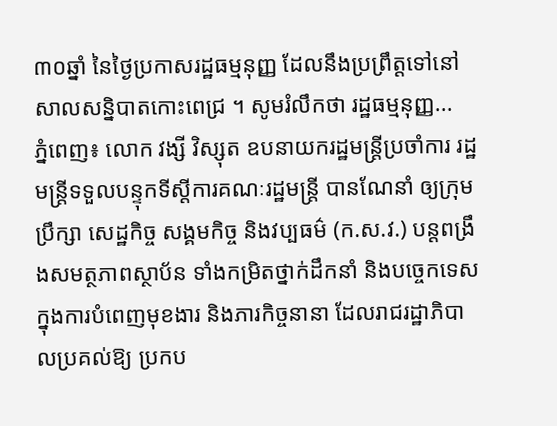៣០ឆ្នាំ នៃថ្ងៃប្រកាសរដ្ឋធម្មនុញ្ញ ដែលនឹងប្រព្រឹត្តទៅនៅសាលសន្និបាតកោះពេជ្រ ។ សូមរំលឹកថា រដ្ឋធម្មនុញ្ញ...
ភ្នំពេញ៖ លោក វង្សី វិស្សុត ឧបនាយករដ្ឋមន្រ្តីប្រចាំការ រដ្ឋមន្រ្តីទទួលបន្ទុកទីស្តីការគណៈរដ្ឋមន្រ្តី បានណែនាំ ឲ្យក្រុមប្រឹក្សា សេដ្ឋកិច្ច សង្គមកិច្ច និងវប្បធម៌ (ក.ស.វ.) បន្ដពង្រឹងសមត្ថភាពស្ថាប័ន ទាំងកម្រិតថ្នាក់ដឹកនាំ និងបច្ចេកទេស ក្នុងការបំពេញមុខងារ និងភារកិច្ចនានា ដែលរាជរដ្ឋាភិបាលប្រគល់ឱ្យ ប្រកប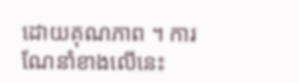ដោយគុណភាព ។ ការណែនាំខាងលើនេះ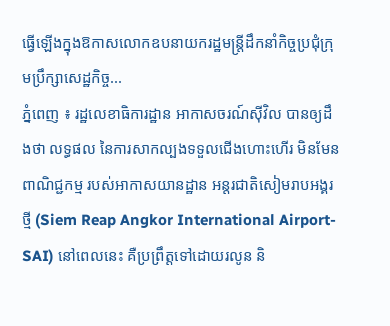ធ្វើឡើងក្នុងឱកាសលោកឧបនាយករដ្ឋមន្រ្តីដឹកនាំកិច្ចប្រជុំក្រុមប្រឹក្សាសេដ្ឋកិច្ច...
ភ្នំពេញ ៖ រដ្ឋលេខាធិការដ្ឋាន អាកាសចរណ៍ស៊ីវិល បានឲ្យដឹងថា លទ្ធផល នៃការសាកល្បងទទួលជើងហោះហើរ មិនមែនពាណិជ្ជកម្ម របស់អាកាសយានដ្ឋាន អន្តរជាតិសៀមរាបអង្គរថ្មី (Siem Reap Angkor International Airport-SAI) នៅពេលនេះ គឺប្រព្រឹត្តទៅដោយរលូន និ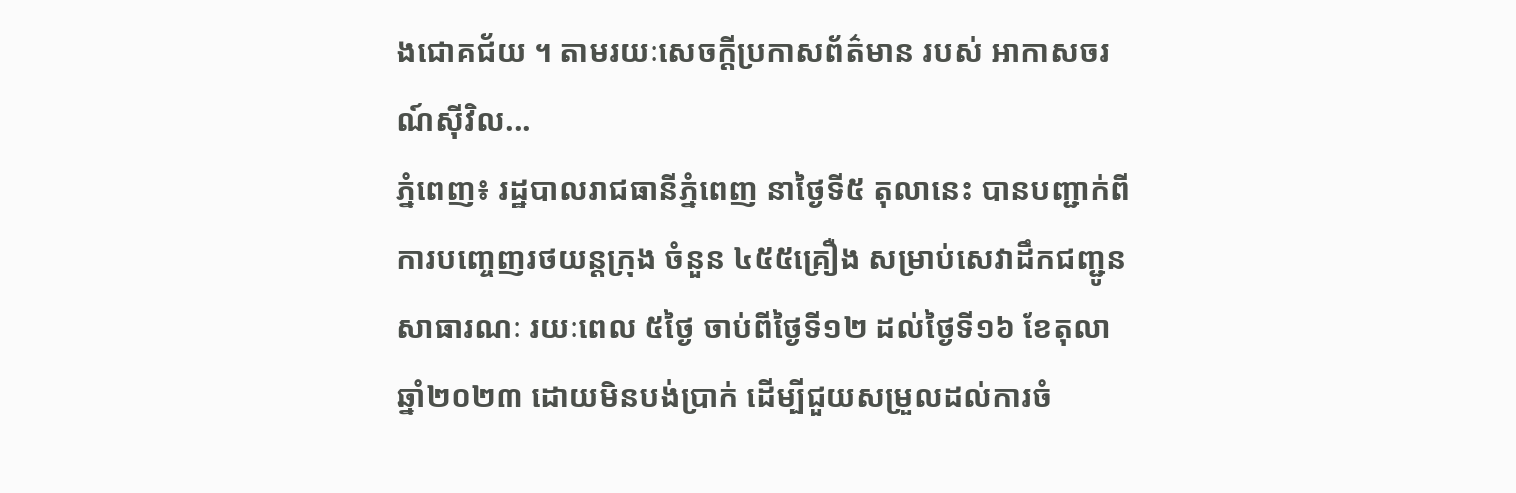ងជោគជ័យ ។ តាមរយៈសេចក្ដីប្រកាសព័ត៌មាន របស់ អាកាសចរណ៍ស៊ីវិល...
ភ្នំពេញ៖ រដ្ឋបាលរាជធានីភ្នំពេញ នាថ្ងៃទី៥ តុលានេះ បានបញ្ជាក់ពីការបញ្ចេញរថយន្តក្រុង ចំនួន ៤៥៥គ្រឿង សម្រាប់សេវាដឹកជញ្ជូនសាធារណៈ រយៈពេល ៥ថ្ងៃ ចាប់ពីថ្ងៃទី១២ ដល់ថ្ងៃទី១៦ ខែតុលា ឆ្នាំ២០២៣ ដោយមិនបង់ប្រាក់ ដើម្បីជួយសម្រួលដល់ការចំ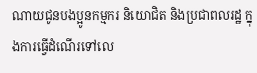ណាយជូនបងប្អូនកម្មករ និយោជិត និងប្រជាពលរដ្ឋ ក្នុងការធ្វើដំណើរទៅលេ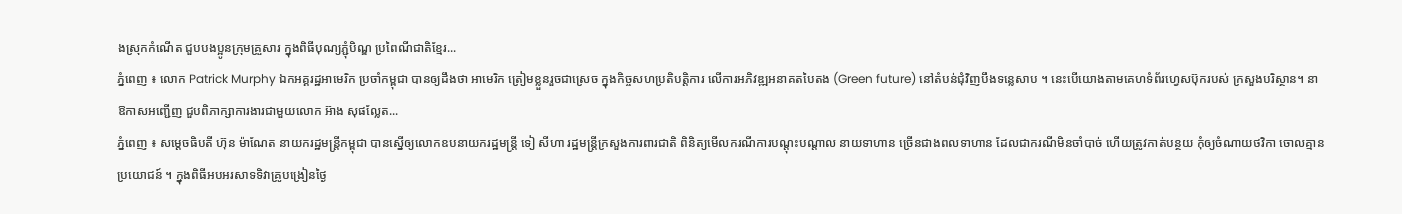ងស្រុកកំណើត ជួបបងប្អូនក្រុមគ្រួសារ ក្នុងពិធីបុណ្យភ្ជុំបិណ្ឌ ប្រពៃណីជាតិខ្មែរ...
ភ្នំពេញ ៖ លោក Patrick Murphy ឯកអគ្គរដ្ឋអាមេរិក ប្រចាំកម្ពុជា បានឲ្យដឹងថា អាមេរិក ត្រៀមខ្លួនរួចជាស្រេច ក្នុងកិច្ចសហប្រតិបត្តិការ លើការអភិវឌ្ឍអនាគតបៃតង (Green future) នៅតំបន់ជុំវិញបឹងទន្លេសាប ។ នេះបើយោងតាមគេហទំព័រហ្វេសប៊ុករបស់ ក្រសួងបរិស្ថាន។ នាឱកាសអញ្ជើញ ជួបពិភាក្សាការងារជាមួយលោក អ៊ាង សុផល្លែត...
ភ្នំពេញ ៖ សម្តេចធិបតី ហ៊ុន ម៉ាណែត នាយករដ្ឋមន្ត្រីកម្ពុជា បានស្នើឲ្យលោកឧបនាយករដ្ឋមន្រ្តី ទៀ សីហា រដ្ឋមន្ត្រីក្រសួងការពារជាតិ ពិនិត្យមើលករណីការបណ្តុះបណ្តាល នាយទាហាន ច្រើនជាងពលទាហាន ដែលជាករណីមិនចាំបាច់ ហើយត្រូវកាត់បន្ថយ កុំឲ្យចំណាយថវិកា ចោលគ្មានប្រយោជន៍ ។ ក្នុងពិធីអបអរសាទទិវាគ្រូបង្រៀនថ្ងៃ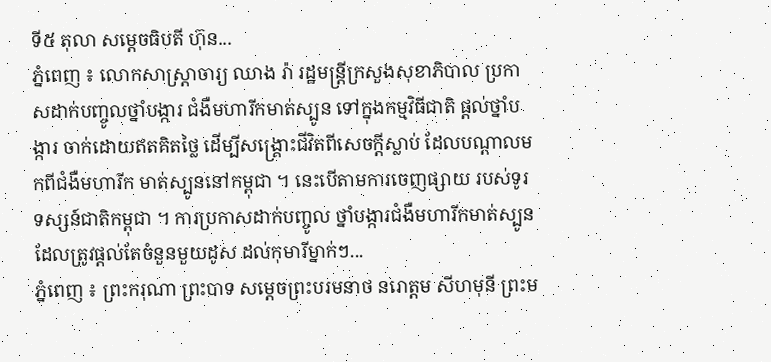ទី៥ តុលា សម្តេចធិបតី ហ៊ុន...
ភ្នំពេញ ៖ លោកសាស្ត្រាចារ្យ ឈាង រ៉ា រដ្ឋមន្ត្រីក្រសួងសុខាភិបាល ប្រកាសដាក់បញ្ចូលថ្នាំបង្ការ ជំងឺមហារីកមាត់ស្បូន ទៅក្នុងកម្មវិធីជាតិ ផ្ដល់ថ្នាំបង្ការ ចាក់ដោយឥតគិតថ្លៃ ដើម្បីសង្គ្រោះជីវិតពីសេចក្តីស្លាប់ ដែលបណ្តាលមកពីជំងឺមហារីក មាត់ស្បូននៅកម្ពុជា ។ នេះបើតាមការចេញផ្សាយ របស់ទូរទស្សន៍ជាតិកម្ពុជា ។ ការប្រកាសដាក់បញ្ចូល ថ្នាំបង្ការជំងឺមហារីកមាត់ស្បូន ដែលត្រូវផ្តល់តែចំនួនមួយដូស ដល់កុមារីម្នាក់ៗ...
ភ្នំពេញ ៖ ព្រះករុណា ព្រះបាទ សម្តេចព្រះបរមនាថ នរោត្តម សីហមុនី ព្រះម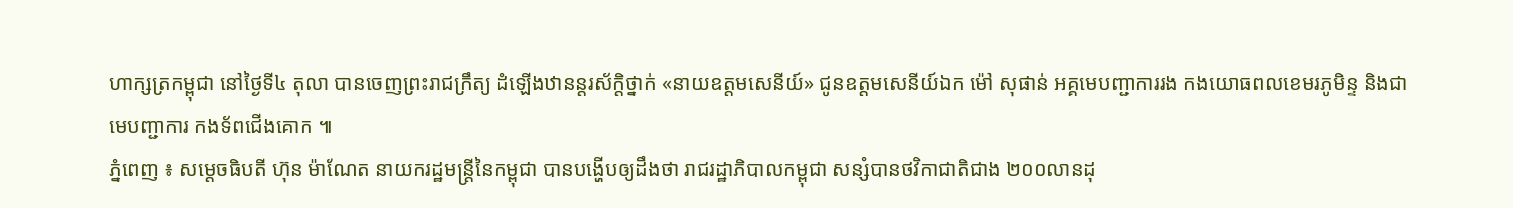ហាក្សត្រកម្ពុជា នៅថ្ងៃទី៤ តុលា បានចេញព្រះរាជក្រឹត្យ ដំឡើងឋានន្ដរស័ក្ដិថ្នាក់ «នាយឧត្តមសេនីយ៍» ជូនឧត្តមសេនីយ៍ឯក ម៉ៅ សុផាន់ អគ្គមេបញ្ជាការរង កងយោធពលខេមរភូមិន្ទ និងជាមេបញ្ជាការ កងទ័ពជើងគោក ៕
ភ្នំពេញ ៖ សម្ដេចធិបតី ហ៊ុន ម៉ាណែត នាយករដ្ឋមន្ត្រីនៃកម្ពុជា បានបង្ហើបឲ្យដឹងថា រាជរដ្ឋាភិបាលកម្ពុជា សន្សំបានថវិកាជាតិជាង ២០០លានដុ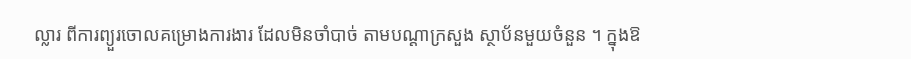ល្លារ ពីការព្យួរចោលគម្រោងការងារ ដែលមិនចាំបាច់ តាមបណ្ដាក្រសួង ស្ថាប័នមួយចំនួន ។ ក្នុងឱ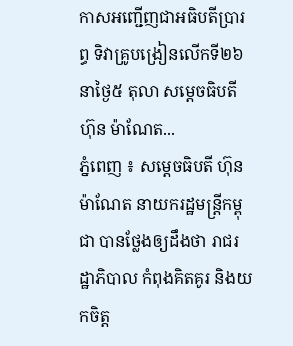កាសអញ្ជើញជាអធិបតីប្រារព្ធ ទិវាគ្រូបង្រៀនលើកទី២៦ នាថ្ងៃ៥ តុលា សម្តេចធិបតី ហ៊ុន ម៉ាណែត...
ភ្នំពេញ ៖ សម្ដេចធិបតី ហ៊ុន ម៉ាណែត នាយករដ្ឋមន្ត្រីកម្ពុជា បានថ្លែងឲ្យដឹងថា រាជរដ្ឋាភិបាល កំពុងគិតគូរ និងយកចិត្ត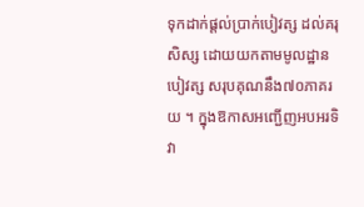ទុកដាក់ផ្ដល់ប្រាក់បៀវត្ស ដល់គរុសិស្ស ដោយយកតាមមូលដ្ឋាន បៀវត្ស សរុបគុណនឹង៧០ភាគរយ ។ ក្នុងឱកាសអញ្ជើញអបអរទិវា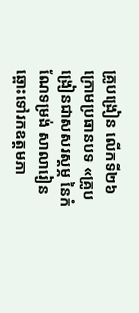គ្រូបង្រៀន លើកទី២៦ ក្រោមប្រធានបទ «គ្រូបង្រៀនជាសសរស្តម្ភ នៃកំណែទម្រង់ សាលារៀនឆ្ពោះទៅរកឧត្តមភា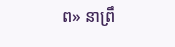ព» នាព្រឹ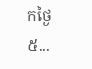កថ្ងៃ៥...